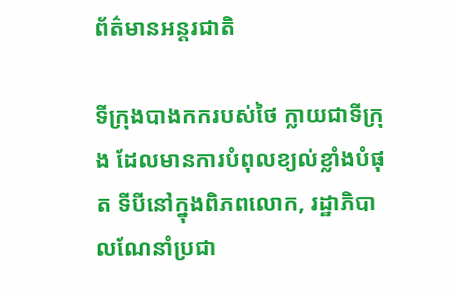ព័ត៌មានអន្តរជាតិ

ទីក្រុងបាងកករបស់ថៃ ក្លាយជាទីក្រុង ដែលមានការបំពុលខ្យល់ខ្លាំងបំផុត ទីបីនៅក្នុងពិភពលោក, រដ្ឋាភិបាលណែនាំប្រជា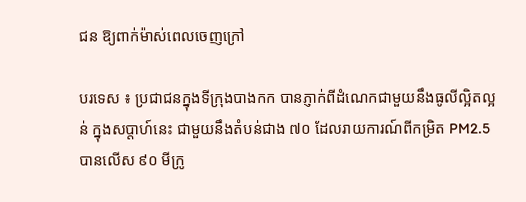ជន ឱ្យពាក់ម៉ាស់ពេលចេញក្រៅ

បរទេស ៖ ប្រជាជនក្នុងទីក្រុងបាងកក បានភ្ញាក់ពីដំណេកជាមួយនឹងធូលីល្អិតល្អន់ ក្នុងសប្តាហ៍នេះ ជាមួយនឹងតំបន់ជាង ៧០ ដែលរាយការណ៍ពីកម្រិត PM2.5 បានលើស ៩០ មីក្រូ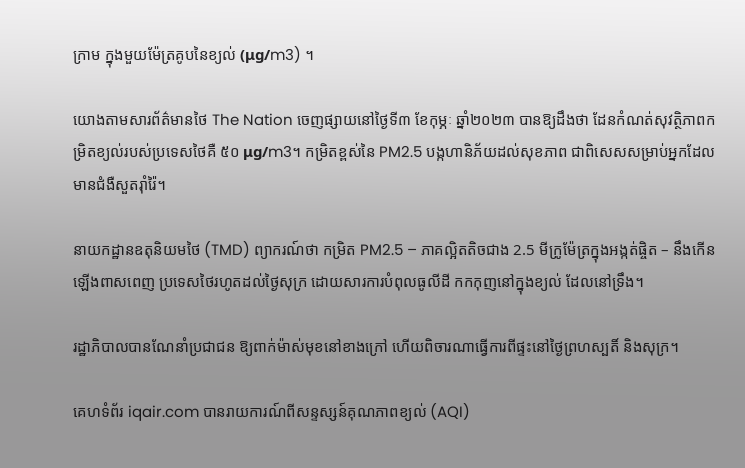ក្រាម ក្នុងមួយម៉ែត្រគូបនៃខ្យល់ (μg/m3) ។

យោងតាមសារព័ត៌មានថៃ The Nation ចេញផ្សាយនៅថ្ងៃទី៣ ខែកុម្ភៈ ឆ្នាំ២០២៣ បានឱ្យដឹងថា ដែនកំណត់សុវត្ថិភាពកម្រិតខ្យល់របស់ប្រទេសថៃគឺ ៥០ μg/m3។ កម្រិតខ្ពស់នៃ PM2.5 បង្កហានិភ័យដល់សុខភាព ជាពិសេសសម្រាប់អ្នកដែលមានជំងឺសួតរ៉ាំរ៉ៃ។

នាយកដ្ឋានឧតុនិយមថៃ (TMD) ព្យាករណ៍ថា កម្រិត PM2.5 – ភាគល្អិតតិចជាង 2.5 មីក្រូម៉ែត្រក្នុងអង្កត់ផ្ចិត – នឹងកើនឡើងពាសពេញ ប្រទេសថៃរហូតដល់ថ្ងៃសុក្រ ដោយសារការបំពុលធូលីដី កកកុញនៅក្នុងខ្យល់ ដែលនៅទ្រឹង។

រដ្ឋាភិបាលបានណែនាំប្រជាជន ឱ្យពាក់ម៉ាស់មុខនៅខាងក្រៅ ហើយពិចារណាធ្វើការពីផ្ទះនៅថ្ងៃព្រហស្បតិ៍ និងសុក្រ។

គេហទំព័រ iqair.com បានរាយការណ៍ពីសន្ទស្សន៍គុណភាពខ្យល់ (AQI)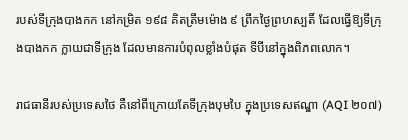របស់ទីក្រុងបាងកក នៅកម្រិត ១៩៨ គិតត្រឹមម៉ោង ៩ ព្រឹកថ្ងៃព្រហស្បតិ៍ ដែលធ្វើឱ្យទីក្រុងបាងកក ក្លាយជាទីក្រុង ដែលមានការបំពុលខ្លាំងបំផុត ទីបីនៅក្នុងពិភពលោក។

រាជធានីរបស់ប្រទេសថៃ គឺនៅពីក្រោយតែទីក្រុងបុមបៃ ក្នុងប្រទេសឥណ្ឌា (AQI ២០៧)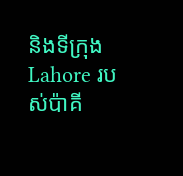និងទីក្រុង Lahore របស់ប៉ាគី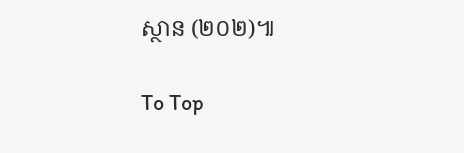ស្ថាន (២០២)៕

To Top